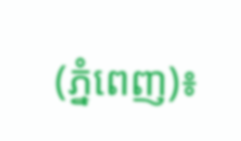(ភ្នំពេញ)៖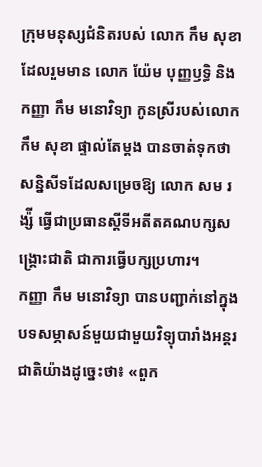ក្រុមមនុស្សជំនិតរបស់ លោក កឹម សុខា ដែលរួមមាន លោក យ៉ែម បុញ្ញឫទ្ធិ និងកញ្ញា កឹម មនោវិទ្យា កូនស្រីរបស់លោក កឹម សុខា ផ្ទាល់តែម្តង បានចាត់ទុកថា សន្និសីទដែលសម្រេចឱ្យ លោក សម រង្ស៉ី ធ្វើជាប្រធានស្តីទីអតីតគណបក្សសង្រ្គោះជាតិ ជាការធ្វើបក្សប្រហារ។
កញ្ញា កឹម មនោវិទ្យា បានបញ្ជាក់នៅក្នុងបទសម្ភាសន៍មួយជាមួយវិទ្យុបារាំងអន្តរជាតិយ៉ាងដូច្នេះថា៖ «ពួក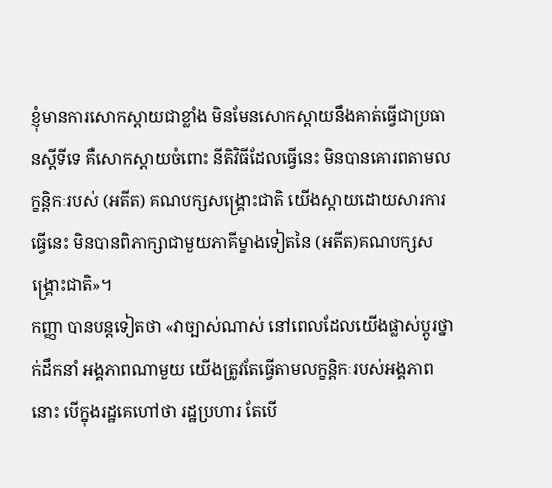ខ្ញុំមានការសោកស្តាយជាខ្លាំង មិនមែនសោកស្តាយនឹងគាត់ធ្វើជាប្រធានស្តីទីទេ គឺសោកស្តាយចំពោះ នីតិវិធីដែលធ្វើនេះ មិនបានគោរពតាមលក្ខន្តិកៈរបស់ (អតីត) គណបក្សសង្រ្គោះជាតិ យើងស្តាយដោយសារការធ្វើនេះ មិនបានពិភាក្សាជាមួយភាគីម្ខាងទៀតនៃ (អតីត)គណបក្សសង្រ្គោះជាតិ»។
កញ្ញា បានបន្តទៀតថា «វាច្បាស់ណាស់ នៅពេលដែលយើងផ្លាស់ប្តូរថ្នាក់ដឹកនាំ អង្គភាពណាមួយ យើងត្រូវតែធ្វើតាមលក្ខន្តិកៈរបស់អង្គភាពនោះ បើក្នុងរដ្ឋគេហៅថា រដ្ឋប្រហារ តែបើ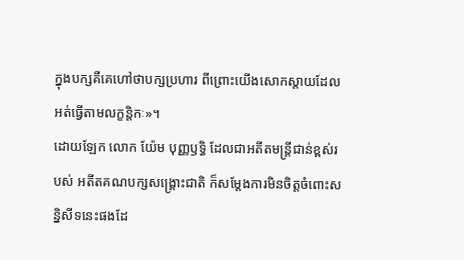ក្នុងបក្សគឺគេហៅថាបក្សប្រហារ ពីព្រោះយើងសោកស្តាយដែលអត់ធ្វើតាមលក្ខន្តិកៈ»។
ដោយឡែក លោក យ៉ែម បុញ្ញឫទ្ធិ ដែលជាអតីតមន្រ្តីជាន់ខ្ពស់របស់ អតីតគណបក្សសង្រ្គោះជាតិ ក៏សម្តែងការមិនចិត្តចំពោះសន្និសីទនេះផងដែ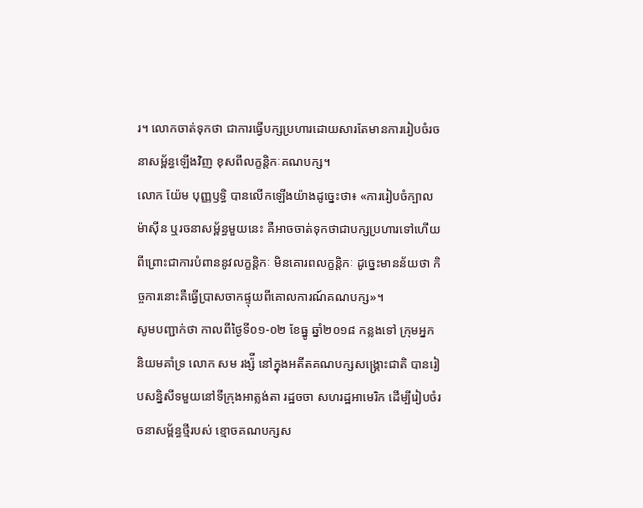រ។ លោកចាត់ទុកថា ជាការធ្វើបក្សប្រហារដោយសារតែមានការរៀបចំរចនាសម្ព័ន្ធឡើងវិញ ខុសពីលក្ខន្តិកៈគណបក្ស។
លោក យ៉ែម បុញ្ញឫទ្ធិ បានលើកឡើងយ៉ាងដូច្នេះថា៖ «ការរៀបចំក្បាលម៉ាស៊ីន ឬរចនាសម្ព័ន្ធមួយនេះ គឺអាចចាត់ទុកថាជាបក្សប្រហារទៅហើយ ពីព្រោះជាការបំពាននូវលក្ខន្តិកៈ មិនគោរពលក្ខន្តិកៈ ដូច្នេះមានន័យថា កិច្ចការនោះគឺធ្វើប្រាសចាកផ្ទុយពីគោលការណ៍គណបក្ស»។
សូមបញ្ជាក់ថា កាលពីថ្ងៃទី០១-០២ ខែធ្នូ ឆ្នាំ២០១៨ កន្លងទៅ ក្រុមអ្នកនិយមគាំទ្រ លោក សម រង្ស៉ី នៅក្នុងអតីតគណបក្សសង្គ្រោះជាតិ បានរៀបសន្និសីទមួយនៅទីក្រុងអាត្លង់តា រដ្ឋចចា សហរដ្ឋអាមេរិក ដើម្បីរៀបចំរចនាសម្ព័ន្ធថ្មីរបស់ ខ្មោចគណបក្សស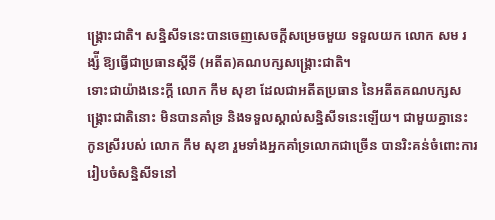ង្រ្គោះជាតិ។ សន្និសីទនេះបានចេញសេចក្តីសម្រេចមួយ ទទួលយក លោក សម រង្ស៉ី ឱ្យធ្វើជាប្រធានស្តីទី (អតីត)គណបក្សសង្រ្គោះជាតិ។
ទោះជាយ៉ាងនេះក្តី លោក កឹម សុខា ដែលជាអតីតប្រធាន នៃអតីតគណបក្សសង្រ្គោះជាតិនោះ មិនបានគាំទ្រ និងទទួលស្គាល់សន្និសីទនេះឡើយ។ ជាមួយគ្នានេះ កូនស្រីរបស់ លោក កឹម សុខា រួមទាំងអ្នកគាំទ្រលោកជាច្រើន បានរិះគន់ចំពោះការរៀបចំសន្និសីទនៅ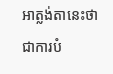អាត្លង់តានេះថា ជាការបំ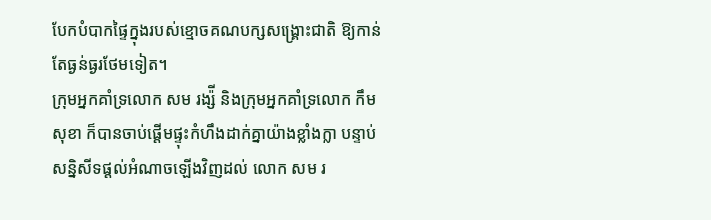បែកបំបាកផ្ទៃក្នុងរបស់ខ្មោចគណបក្សសង្រ្គោះជាតិ ឱ្យកាន់តែធ្ងន់ធ្ងរថែមទៀត។
ក្រុមអ្នកគាំទ្រលោក សម រង្ស៉ី និងក្រុមអ្នកគាំទ្រលោក កឹម សុខា ក៏បានចាប់ផ្តើមផ្ទុះកំហឹងដាក់គ្នាយ៉ាងខ្លាំងក្លា បន្ទាប់សន្និសីទផ្តល់អំណាចឡើងវិញដល់ លោក សម រ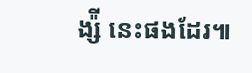ង្ស៉ី នេះផងដែរ៕